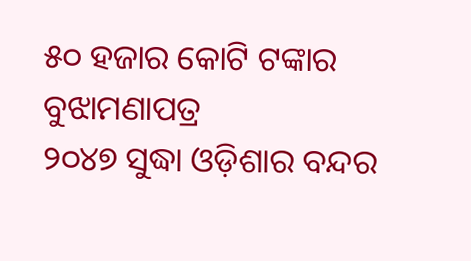୫୦ ହଜାର କୋଟି ଟଙ୍କାର ବୁଝାମଣାପତ୍ର
୨୦୪୭ ସୁଦ୍ଧା ଓଡ଼ିଶାର ବନ୍ଦର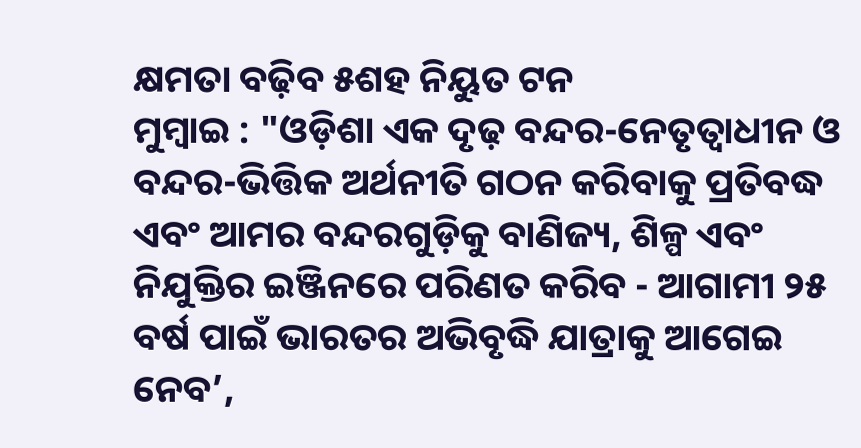କ୍ଷମତା ବଢ଼ିବ ୫ଶହ ନିୟୁତ ଟନ
ମୁମ୍ବାଇ : "ଓଡ଼ିଶା ଏକ ଦୃଢ଼ ବନ୍ଦର-ନେତୃତ୍ୱାଧୀନ ଓ ବନ୍ଦର-ଭିତ୍ତିକ ଅର୍ଥନୀତି ଗଠନ କରିବାକୁ ପ୍ରତିବଦ୍ଧ ଏବଂ ଆମର ବନ୍ଦରଗୁଡ଼ିକୁ ବାଣିଜ୍ୟ, ଶିଳ୍ପ ଏବଂ ନିଯୁକ୍ତିର ଇଞ୍ଜିନରେ ପରିଣତ କରିବ - ଆଗାମୀ ୨୫ ବର୍ଷ ପାଇଁ ଭାରତର ଅଭିବୃଦ୍ଧି ଯାତ୍ରାକୁ ଆଗେଇ ନେବ’,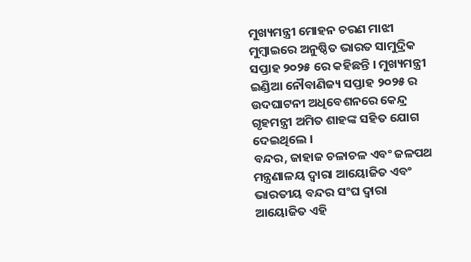ମୁଖ୍ୟମନ୍ତ୍ରୀ ମୋହନ ଚରଣ ମାଝୀ ମୁମ୍ବାଇରେ ଅନୁଷ୍ଠିତ ଭାରତ ସାମୁଦ୍ରିକ ସପ୍ତାହ ୨୦୨୫ ରେ କହିଛନ୍ତି । ମୁଖ୍ୟମନ୍ତ୍ରୀ ଇଣ୍ଡିଆ ନୌବାଣିଜ୍ୟ ସପ୍ତାହ ୨୦୨୫ ର ଉଦଘାଟନୀ ଅଧିବେଶନରେ କେନ୍ଦ୍ର ଗୃହମନ୍ତ୍ରୀ ଅମିତ ଶାହଙ୍କ ସହିତ ଯୋଗ ଦେଇଥିଲେ ।
ବନ୍ଦର, ଜାହାଜ ଚଳାଚଳ ଏବଂ ଜଳପଥ ମନ୍ତ୍ରଣାଳୟ ଦ୍ୱାରା ଆୟୋଜିତ ଏବଂ ଭାରତୀୟ ବନ୍ଦର ସଂଘ ଦ୍ୱାରା ଆୟୋଜିତ ଏହି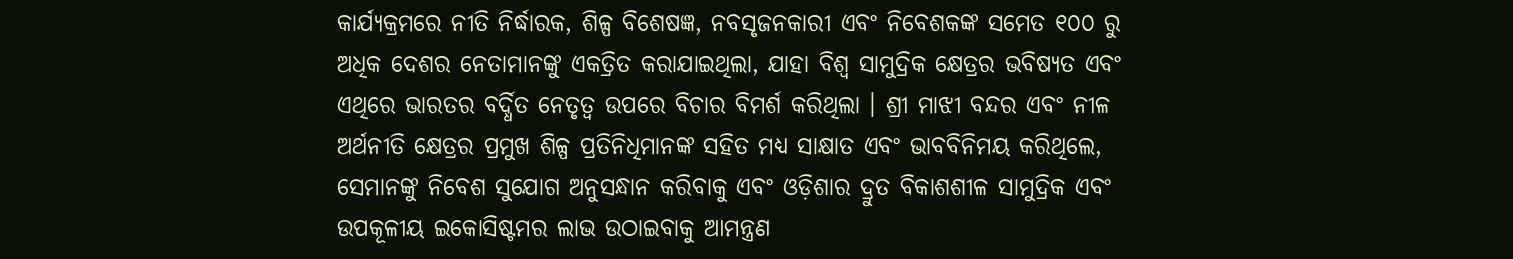କାର୍ଯ୍ୟକ୍ରମରେ ନୀତି ନିର୍ଦ୍ଧାରକ, ଶିଳ୍ପ ବିଶେଷଜ୍ଞ, ନବସୃଜନକାରୀ ଏବଂ ନିବେଶକଙ୍କ ସମେତ ୧୦୦ ରୁ ଅଧିକ ଦେଶର ନେତାମାନଙ୍କୁ ଏକତ୍ରିତ କରାଯାଇଥିଲା, ଯାହା ବିଶ୍ୱ ସାମୁଦ୍ରିକ କ୍ଷେତ୍ରର ଭବିଷ୍ୟତ ଏବଂ ଏଥିରେ ଭାରତର ବର୍ଦ୍ଧିତ ନେତୃତ୍ୱ ଉପରେ ବିଚାର ବିମର୍ଶ କରିଥିଲା । ଶ୍ରୀ ମାଝୀ ବନ୍ଦର ଏବଂ ନୀଳ ଅର୍ଥନୀତି କ୍ଷେତ୍ରର ପ୍ରମୁଖ ଶିଳ୍ପ ପ୍ରତିନିଧିମାନଙ୍କ ସହିତ ମଧ୍ୟ ସାକ୍ଷାତ ଏବଂ ଭାବବିନିମୟ କରିଥିଲେ, ସେମାନଙ୍କୁ ନିବେଶ ସୁଯୋଗ ଅନୁସନ୍ଧାନ କରିବାକୁ ଏବଂ ଓଡ଼ିଶାର ଦ୍ରୁତ ବିକାଶଶୀଳ ସାମୁଦ୍ରିକ ଏବଂ ଉପକୂଳୀୟ ଇକୋସିଷ୍ଟମର ଲାଭ ଉଠାଇବାକୁ ଆମନ୍ତ୍ରଣ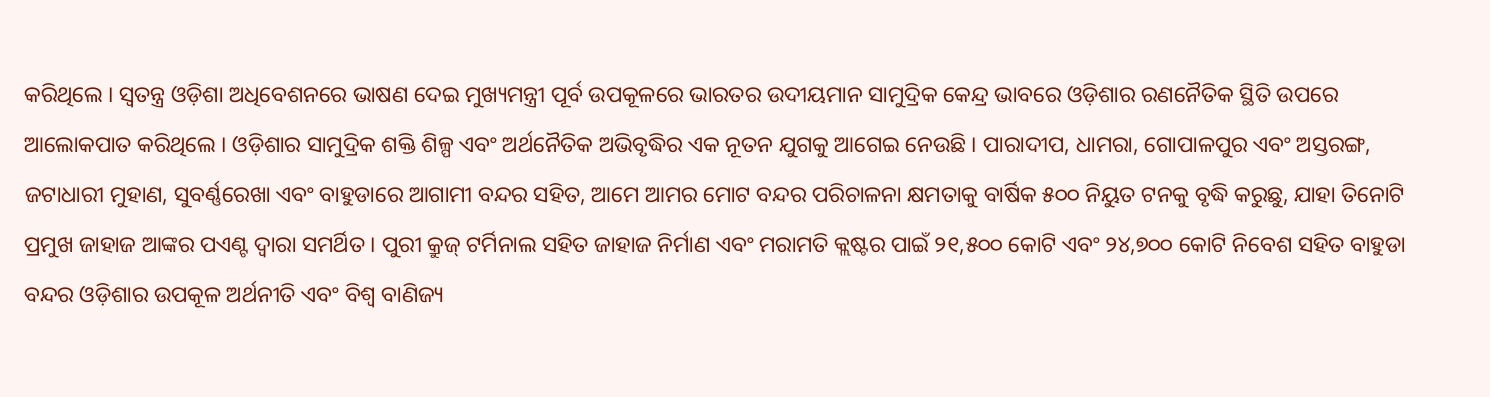କରିଥିଲେ । ସ୍ୱତନ୍ତ୍ର ଓଡ଼ିଶା ଅଧିବେଶନରେ ଭାଷଣ ଦେଇ ମୁଖ୍ୟମନ୍ତ୍ରୀ ପୂର୍ବ ଉପକୂଳରେ ଭାରତର ଉଦୀୟମାନ ସାମୁଦ୍ରିକ କେନ୍ଦ୍ର ଭାବରେ ଓଡ଼ିଶାର ରଣନୈତିକ ସ୍ଥିତି ଉପରେ ଆଲୋକପାତ କରିଥିଲେ । ଓଡ଼ିଶାର ସାମୁଦ୍ରିକ ଶକ୍ତି ଶିଳ୍ପ ଏବଂ ଅର୍ଥନୈତିକ ଅଭିବୃଦ୍ଧିର ଏକ ନୂତନ ଯୁଗକୁ ଆଗେଇ ନେଉଛି । ପାରାଦୀପ, ଧାମରା, ଗୋପାଳପୁର ଏବଂ ଅସ୍ତରଙ୍ଗ, ଜଟାଧାରୀ ମୁହାଣ, ସୁବର୍ଣ୍ଣରେଖା ଏବଂ ବାହୁଡାରେ ଆଗାମୀ ବନ୍ଦର ସହିତ, ଆମେ ଆମର ମୋଟ ବନ୍ଦର ପରିଚାଳନା କ୍ଷମତାକୁ ବାର୍ଷିକ ୫୦୦ ନିୟୁତ ଟନକୁ ବୃଦ୍ଧି କରୁଛୁ, ଯାହା ତିନୋଟି ପ୍ରମୁଖ ଜାହାଜ ଆଙ୍କର ପଏଣ୍ଟ ଦ୍ୱାରା ସମର୍ଥିତ । ପୁରୀ କ୍ରୁଜ୍ ଟର୍ମିନାଲ ସହିତ ଜାହାଜ ନିର୍ମାଣ ଏବଂ ମରାମତି କ୍ଲଷ୍ଟର ପାଇଁ ୨୧,୫୦୦ କୋଟି ଏବଂ ୨୪,୭୦୦ କୋଟି ନିବେଶ ସହିତ ବାହୁଡା ବନ୍ଦର ଓଡ଼ିଶାର ଉପକୂଳ ଅର୍ଥନୀତି ଏବଂ ବିଶ୍ୱ ବାଣିଜ୍ୟ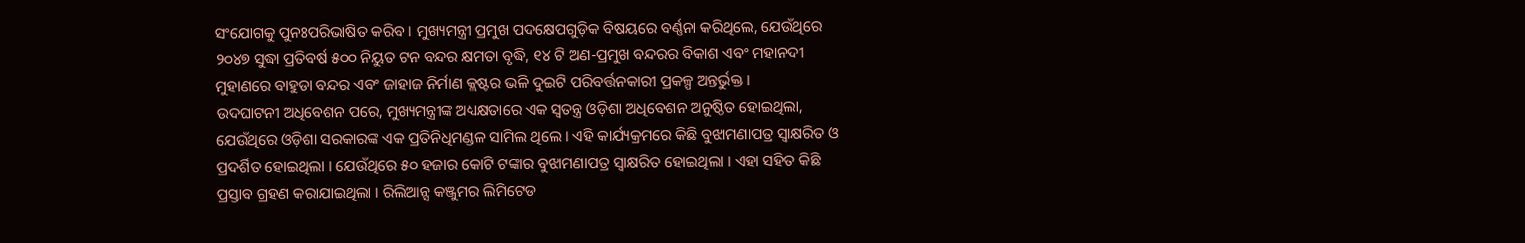ସଂଯୋଗକୁ ପୁନଃପରିଭାଷିତ କରିବ । ମୁଖ୍ୟମନ୍ତ୍ରୀ ପ୍ରମୁଖ ପଦକ୍ଷେପଗୁଡ଼ିକ ବିଷୟରେ ବର୍ଣ୍ଣନା କରିଥିଲେ, ଯେଉଁଥିରେ ୨୦୪୭ ସୁଦ୍ଧା ପ୍ରତିବର୍ଷ ୫୦୦ ନିୟୁତ ଟନ ବନ୍ଦର କ୍ଷମତା ବୃଦ୍ଧି, ୧୪ ଟି ଅଣ-ପ୍ରମୁଖ ବନ୍ଦରର ବିକାଶ ଏବଂ ମହାନଦୀ ମୁହାଣରେ ବାହୁଡା ବନ୍ଦର ଏବଂ ଜାହାଜ ନିର୍ମାଣ କ୍ଲଷ୍ଟର ଭଳି ଦୁଇଟି ପରିବର୍ତ୍ତନକାରୀ ପ୍ରକଳ୍ପ ଅନ୍ତର୍ଭୁକ୍ତ ।
ଉଦଘାଟନୀ ଅଧିବେଶନ ପରେ, ମୁଖ୍ୟମନ୍ତ୍ରୀଙ୍କ ଅଧ୍ୟକ୍ଷତାରେ ଏକ ସ୍ୱତନ୍ତ୍ର ଓଡ଼ିଶା ଅଧିବେଶନ ଅନୁଷ୍ଠିତ ହୋଇଥିଲା, ଯେଉଁଥିରେ ଓଡ଼ିଶା ସରକାରଙ୍କ ଏକ ପ୍ରତିନିଧିମଣ୍ଡଳ ସାମିଲ ଥିଲେ । ଏହି କାର୍ଯ୍ୟକ୍ରମରେ କିଛି ବୁଝାମଣାପତ୍ର ସ୍ୱାକ୍ଷରିତ ଓ ପ୍ରଦର୍ଶିତ ହୋଇଥିଲା । ଯେଉଁଥିରେ ୫୦ ହଜାର କୋଟି ଟଙ୍କାର ବୁଝାମଣାପତ୍ର ସ୍ୱାକ୍ଷରିତ ହୋଇଥିଲା । ଏହା ସହିତ କିଛି ପ୍ରସ୍ତାବ ଗ୍ରହଣ କରାଯାଇଥିଲା । ରିଲିଆନ୍ସ କଞ୍ଜୁମର ଲିମିଟେଡ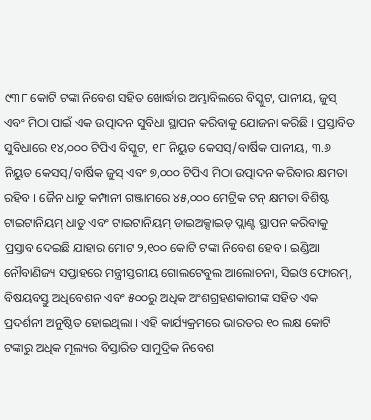୯୩୮ କୋଟି ଟଙ୍କା ନିବେଶ ସହିତ ଖୋର୍ଦ୍ଧାର ଅମ୍ଭାବିଲରେ ବିସ୍କୁଟ, ପାନୀୟ, ଜୁସ୍ ଏବଂ ମିଠା ପାଇଁ ଏକ ଉତ୍ପାଦନ ସୁବିଧା ସ୍ଥାପନ କରିବାକୁ ଯୋଜନା କରିଛି । ପ୍ରସ୍ତାବିତ ସୁବିଧାରେ ୧୪,୦୦୦ ଟିପିଏ ବିସ୍କୁଟ, ୧୮ ନିୟୁତ କେସସ୍/ବାର୍ଷିକ ପାନୀୟ, ୩.୬ ନିୟୁତ କେସସ୍/ବାର୍ଷିକ ଜୁସ୍ ଏବଂ ୭,୦୦୦ ଟିପିଏ ମିଠା ଉତ୍ପାଦନ କରିବାର କ୍ଷମତା ରହିବ । ଜୈନ ଧାତୁ କମ୍ପାନୀ ଗଞ୍ଜାମରେ ୪୫,୦୦୦ ମେଟ୍ରିକ ଟନ୍ କ୍ଷମତା ବିଶିଷ୍ଟ ଟାଇଟାନିୟମ୍ ଧାତୁ ଏବଂ ଟାଇଟାନିୟମ୍ ଡାଇଅକ୍ସାଇଡ୍ ପ୍ଲାଣ୍ଟ ସ୍ଥାପନ କରିବାକୁ ପ୍ରସ୍ତାବ ଦେଇଛି ଯାହାର ମୋଟ ୨,୧୦୦ କୋଟି ଟଙ୍କା ନିବେଶ ହେବ । ଇଣ୍ଡିଆ ନୌବାଣିଜ୍ୟ ସପ୍ତାହରେ ମନ୍ତ୍ରୀସ୍ତରୀୟ ଗୋଲଟେବୁଲ ଆଲୋଚନା, ସିଇଓ ଫୋରମ୍, ବିଷୟବସ୍ତୁ ଅଧିବେଶନ ଏବଂ ୫୦୦ରୁ ଅଧିକ ଅଂଶଗ୍ରହଣକାରୀଙ୍କ ସହିତ ଏକ ପ୍ରଦର୍ଶନୀ ଅନୁଷ୍ଠିତ ହୋଇଥିଲା । ଏହି କାର୍ଯ୍ୟକ୍ରମରେ ଭାରତର ୧୦ ଲକ୍ଷ କୋଟି ଟଙ୍କାରୁ ଅଧିକ ମୂଲ୍ୟର ବିସ୍ତାରିତ ସାମୁଦ୍ରିକ ନିବେଶ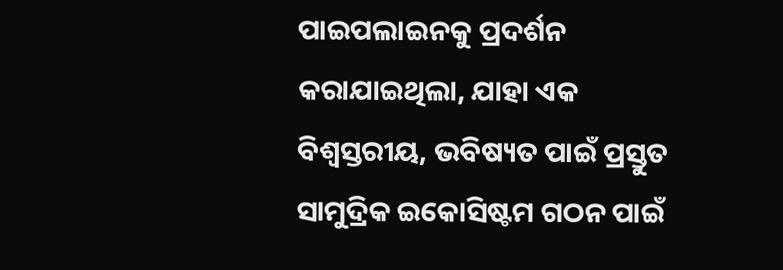ପାଇପଲାଇନକୁ ପ୍ରଦର୍ଶନ କରାଯାଇଥିଲା, ଯାହା ଏକ ବିଶ୍ୱସ୍ତରୀୟ, ଭବିଷ୍ୟତ ପାଇଁ ପ୍ରସ୍ତୁତ ସାମୁଦ୍ରିକ ଇକୋସିଷ୍ଟମ ଗଠନ ପାଇଁ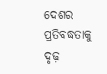ଦେଶର ପ୍ରତିବଦ୍ଧତାକୁ ଦୃଢ଼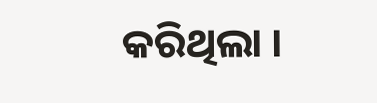କରିଥିଲା ।